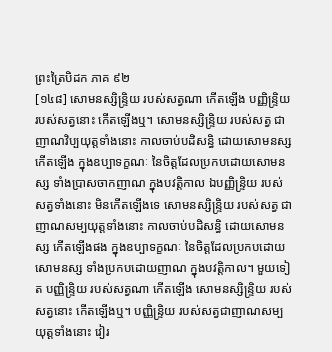ព្រះត្រៃបិដក ភាគ ៩២
[១៤៨] សោមនស្សិន្ទ្រិយ របស់សត្វណា កើតឡើង បញ្ញិន្ទ្រិយ របស់សត្វនោះ កើតឡើងឬ។ សោមនស្សិន្ទ្រិយ របស់សត្វ ជាញាណវិប្បយុត្តទាំងនោះ កាលចាប់បដិសន្ធិ ដោយសោមនស្ស កើតឡើង ក្នុងឧប្បាទក្ខណៈ នៃចិត្តដែលប្រកបដោយសោមនស្ស ទាំងប្រាសចាកញាណ ក្នុងបវត្តិកាល ឯបញ្ញិន្ទ្រិយ របស់សត្វទាំងនោះ មិនកើតឡើងទេ សោមនស្សិន្ទ្រិយ របស់សត្វ ជាញាណសម្បយុត្តទាំងនោះ កាលចាប់បដិសន្ធិ ដោយសោមនស្ស កើតឡើងផង ក្នុងឧប្បាទក្ខណៈ នៃចិត្តដែលប្រកបដោយសោមនស្ស ទាំងប្រកបដោយញាណ ក្នុងបវត្តិកាល។ មួយទៀត បញ្ញិន្ទ្រិយ របស់សត្វណា កើតឡើង សោមនស្សិន្ទ្រិយ របស់សត្វនោះ កើតឡើងឬ។ បញ្ញិន្ទ្រិយ របស់សត្វជាញាណសម្បយុត្តទាំងនោះ វៀរ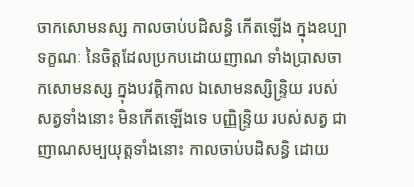ចាកសោមនស្ស កាលចាប់បដិសន្ធិ កើតឡើង ក្នុងឧប្បាទក្ខណៈ នៃចិត្តដែលប្រកបដោយញាណ ទាំងប្រាសចាកសោមនស្ស ក្នុងបវត្តិកាល ឯសោមនស្សិន្ទ្រិយ របស់សត្វទាំងនោះ មិនកើតឡើងទេ បញ្ញិន្ទ្រិយ របស់សត្វ ជាញាណសម្បយុត្តទាំងនោះ កាលចាប់បដិសន្ធិ ដោយ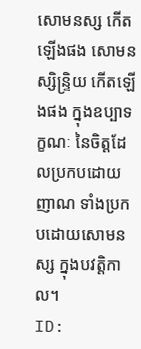សោមនស្ស កើតឡើងផង សោមនស្សិន្ទ្រិយ កើតឡើងផង ក្នុងឧប្បាទក្ខណៈ នៃចិត្តដែលប្រកបដោយញាណ ទាំងប្រកបដោយសោមនស្ស ក្នុងបវត្តិកាល។
ID: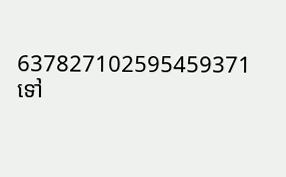637827102595459371
ទៅ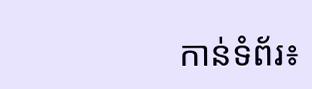កាន់ទំព័រ៖